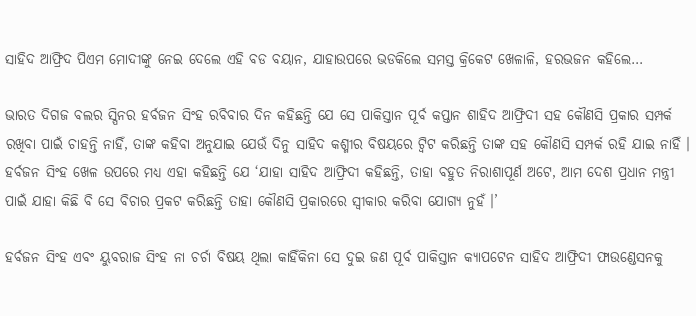ସାହିଦ ଆଫ୍ରିଦ ପିଏମ ମୋଦୀଙ୍କୁ ନେଇ ଦେଲେ ଏହି ବଡ ବୟାନ, ଯାହାଉପରେ ଭଡକିଲେ ସମସ୍ତ କ୍ରିକେଟ ଖେଳାଳି, ହରଭଜନ କହିଲେ…

ଭାରତ ଦିଗଜ ବଲର ସ୍ପିନର ହର୍ବଜନ ସିଂହ ରବିବାର ଦିନ କହିଛନ୍ତି ଯେ ସେ ପାକିସ୍ତାନ ପୂର୍ବ କପ୍ତାନ ଶାହିଦ ଆଫ୍ରିଦୀ ସହ କୌଣସି ପ୍ରକାର ସମ୍ପର୍କ ରଖିବା ପାଇଁ ଚାହନ୍ତି ନାହିଁ, ତାଙ୍କ କହିବା ଅନୁଯାଇ ଯେଉଁ ଦିନୁ ସାହିଦ କଶ୍ମୀର ବିଷୟରେ ଟ୍ବିଟ କରିଛନ୍ତି ତାଙ୍କ ସହ କୌଣସି ସମ୍ପର୍କ ରହି ଯାଇ ନାହିଁ । ହର୍ବଜନ ସିଂହ ଖେଳ ଉପରେ ମଧ୍ୟ ଏହା କହିଛନ୍ତି ଯେ ‘ଯାହା ସାହିଦ ଆଫ୍ରିଦୀ କହିଛନ୍ତି, ତାହା ବହୁତ ନିରାଶାପୂର୍ଣ ଅଟେ, ଆମ ଦେଶ ପ୍ରଧାନ ମନ୍ତ୍ରୀ ପାଇଁ ଯାହା କିଛି ବି ସେ ବିଚାର ପ୍ରକଟ କରିଛନ୍ତି ତାହା କୌଣସି ପ୍ରକାରରେ ସ୍ଵୀକାର କରିବା ଯୋଗ୍ଯ ନୁହଁ ।’

ହର୍ବଜନ ସିଂହ ଏବଂ ୟୁବରାଜ ସିଂହ ନା ଚର୍ଚା ବିଷୟ ଥିଲା କାହିଁକିନା ସେ ଦୁଇ ଜଣ ପୂର୍ବ ପାକିସ୍ତାନ କ୍ୟାପଟେନ ସାହିଦ ଆଫ୍ରିଦୀ ଫାଉଣ୍ଡେସନକୁ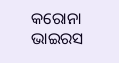କରୋନା ଭାଇରସ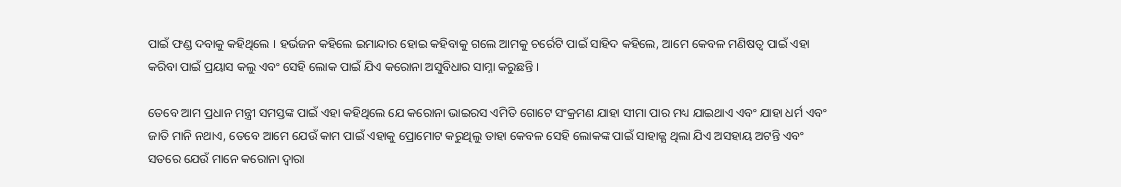ପାଇଁ ଫଣ୍ଡ ଦବାକୁ କହିଥିଲେ । ହର୍ଭଜନ କହିଲେ ଇମାନ୍ଦାର ହୋଇ କହିବାକୁ ଗଲେ ଆମକୁ ଚର୍ରେଟି ପାଇଁ ସାହିଦ କହିଲେ, ଆମେ କେବଳ ମଣିଷତ୍ଵ ପାଇଁ ଏହା କରିବା ପାଇଁ ପ୍ରୟାସ କଲୁ ଏବଂ ସେହି ଲୋକ ପାଇଁ ଯିଏ କରୋନା ଅସୁବିଧାର ସାମ୍ନା କରୁଛନ୍ତି ।

ତେବେ ଆମ ପ୍ରଧାନ ମନ୍ତ୍ରୀ ସମସ୍ତଙ୍କ ପାଇଁ ଏହା କହିଥିଲେ ଯେ କରୋନା ଭାଇରସ ଏମିତି ଗୋଟେ ସଂକ୍ରମଣ ଯାହା ସୀମା ପାର ମଧ୍ୟ ଯାଇଥାଏ ଏବଂ ଯାହା ଧର୍ମ ଏବଂ ଜାତି ମାନି ନଥାଏ, ତେବେ ଆମେ ଯେଉଁ କାମ ପାଇଁ ଏହାକୁ ପ୍ରୋମୋଟ କରୁଥିଲୁ ତାହା କେବଳ ସେହି ଲୋକଙ୍କ ପାଇଁ ସାହାଜ୍ଯ ଥିଲା ଯିଏ ଅସହାୟ ଅଟନ୍ତି ଏବଂ ସତରେ ଯେଉଁ ମାନେ କରୋନା ଦ୍ଵାରା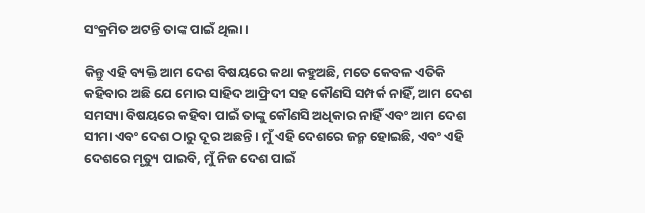ସଂକ୍ରମିତ ଅଟନ୍ତି ତାଙ୍କ ପାଇଁ ଥିଲା ।

କିନ୍ତୁ ଏହି ବ୍ୟକ୍ତି ଆମ ଦେଶ ବିଷୟରେ କଥା କହୁଅଛି, ମତେ କେବଳ ଏତିକି କହିବାର ଅଛି ଯେ ମୋର ସାହିଦ ଆଫ୍ରିଦୀ ସହ କୌଣସି ସମ୍ପର୍କ ନାହିଁ, ଆମ ଦେଶ ସମସ୍ୟା ବିଷୟରେ କହିବା ପାଇଁ ତାଙ୍କୁ କୌଣସି ଅଧିକାର ନାହିଁ ଏବଂ ଆମ ଦେଶ ସୀମା ଏବଂ ଦେଶ ଠାରୁ ଦୂର ଅଛନ୍ତି । ମୁଁ ଏହି ଦେଶରେ ଜନ୍ମ ହୋଇଛି, ଏବଂ ଏହି ଦେଶରେ ମୃତ୍ୟୁ ପାଇବି, ମୁଁ ନିଜ ଦେଶ ପାଇଁ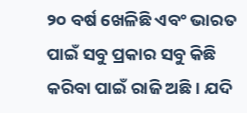୨୦ ବର୍ଷ ଖେଳିଛି ଏବଂ ଭାରତ ପାଇଁ ସବୁ ପ୍ରକାର ସବୁ କିଛି କରିବା ପାଇଁ ରାଜି ଅଛି । ଯଦି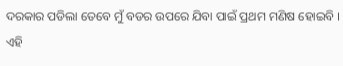ଦରକାର ପଡିଲା ତେବେ ମୁଁ ବଡର ଉପରେ ଯିବା ପାଇଁ ପ୍ରଥମ ମଣିଷ ହୋଇବି । ଏହି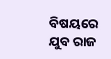ବିଷୟରେ ଯୁବ ରାଜ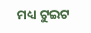ମଧ୍ୟ ଟୁଇଟ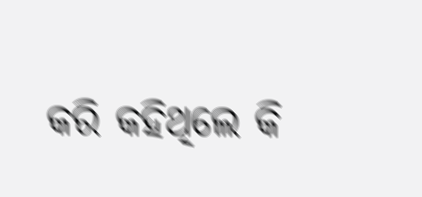କରି କହିଥିଲେ କି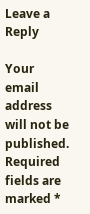Leave a Reply

Your email address will not be published. Required fields are marked *